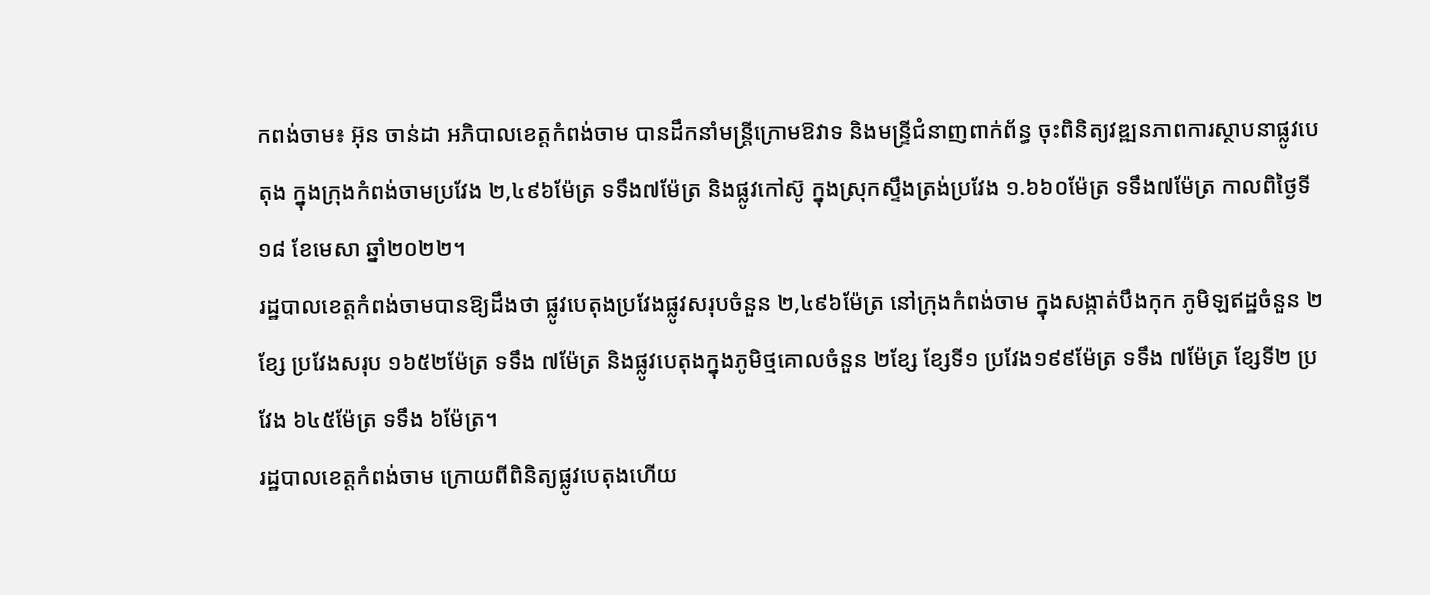កពង់ចាម៖ អ៊ុន ចាន់ដា អភិបាលខេត្តកំពង់ចាម បានដឹកនាំមន្រ្តីក្រោមឱវាទ និងមន្ទ្រីជំនាញពាក់ព័ន្ធ ចុះពិនិត្យវឌ្ឍនភាពការស្ថាបនាផ្លូវបេតុង ក្នុងក្រុងកំពង់ចាមប្រវែង ២,៤៩៦ម៉ែត្រ ទទឹង៧ម៉ែត្រ និងផ្លូវកៅស៊ូ ក្នុងស្រុកស្ទឹងត្រង់ប្រវែង ១.៦៦០ម៉ែត្រ ទទឹង៧ម៉ែត្រ កាលពិថ្ងៃទី១៨ ខែមេសា ឆ្នាំ២០២២។
រដ្ឋបាលខេត្តកំពង់ចាមបានឱ្យដឹងថា ផ្លូវបេតុងប្រវែងផ្លូវសរុបចំនួន ២,៤៩៦ម៉ែត្រ នៅក្រុងកំពង់ចាម ក្នុងសង្កាត់បឹងកុក ភូមិឡឥដ្ឋចំនួន ២ខ្សែ ប្រវែងសរុប ១៦៥២ម៉ែត្រ ទទឹង ៧ម៉ែត្រ និងផ្លូវបេតុងក្នុងភូមិថ្មគោលចំនួន ២ខ្សែ ខ្សែទី១ ប្រវែង១៩៩ម៉ែត្រ ទទឹង ៧ម៉ែត្រ ខ្សែទី២ ប្រវែង ៦៤៥ម៉ែត្រ ទទឹង ៦ម៉ែត្រ។
រដ្ឋបាលខេត្តកំពង់ចាម ក្រោយពីពិនិត្យផ្លូវបេតុងហើយ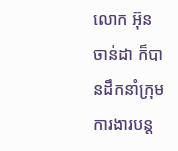លោក អ៊ុន ចាន់ដា ក៏បានដឹកនាំក្រុមការងារបន្ត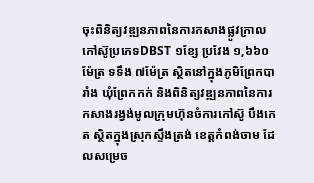ចុះពិនិត្យវឌ្ឍនភាពនៃការកសាងផ្លូវក្រាលកៅស៊ូប្រភេទDBST ១ខ្សែ ប្រវែង ១,៦៦០ម៉ែត្រ ទទឹង ៧ម៉ែត្រ ស្ថិតនៅក្នុងភូមិព្រែកបារាំង ឃុំព្រែកកក់ និងពិនិត្យវឌ្ឍនភាពនៃការកសាងរង្វង់មូលក្រុមហ៊ុនចំការកៅស៊ូ បឹងកេត ស្ថិតក្នុងស្រុកស្ទឹងត្រង់ ខេត្តកំពង់ចាម ដែលសម្រេច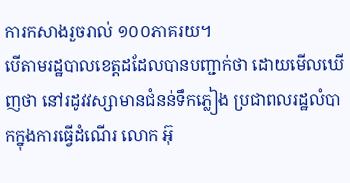ការកសាងរួចរាល់ ១០០ភាគរយ។
បើតាមរដ្ឋបាលខេត្តដដែលបានបញ្ជាក់ថា ដោយមើលឃើញថា នៅរដូវវស្សាមានជំនន់ទឹកភ្លៀង ប្រជាពលរដ្ឋលំបាកក្នុងការធ្វើដំណើរ លោក អ៊ុ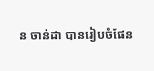ន ចាន់ដា បានរៀបចំផែន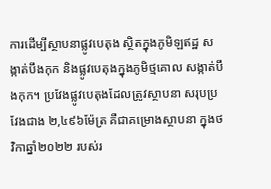ការដើម្បីស្ថាបនាផ្លូវបេតុង ស្ថិតក្នុងភូមិឡឥដ្ឋ សង្កាត់បឹងកុក និងផ្លូវបេតុងក្នុងភូមិថ្មគោល សង្កាត់បឹងកុក។ ប្រវែងផ្លូវបេតុងដែលត្រូវស្ថាបនា សរុបប្រវែងជាង ២,៤៩៦ម៉ែត្រ គឺជាគម្រោងស្ថាបនា ក្នុងថវិកាឆ្នាំ២០២២ របស់រ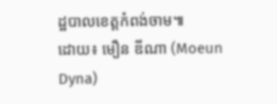ដ្ឋបាលខេត្តកំពង់ចាម៕
ដោយ៖ មឿន ឌីណា (Moeun Dyna)